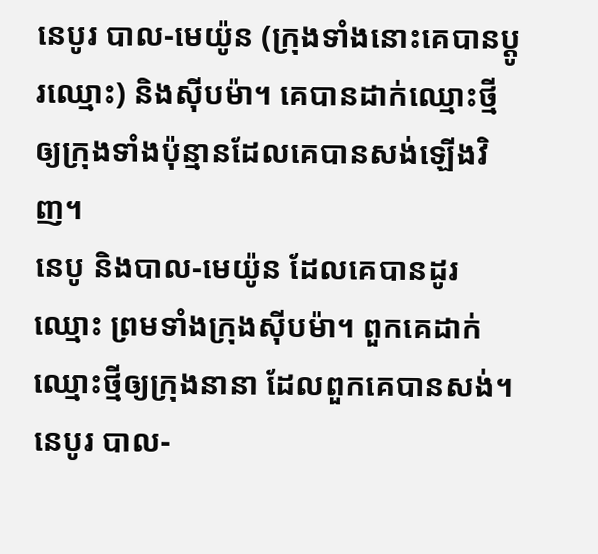នេបូរ បាល-មេយ៉ូន (ក្រុងទាំងនោះគេបានប្ដូរឈ្មោះ) និងស៊ីបម៉ា។ គេបានដាក់ឈ្មោះថ្មីឲ្យក្រុងទាំងប៉ុន្មានដែលគេបានសង់ឡើងវិញ។
នេបូ និងបាល-មេយ៉ូន ដែលគេបានដូរឈ្មោះ ព្រមទាំងក្រុងស៊ីបម៉ា។ ពួកគេដាក់ឈ្មោះថ្មីឲ្យក្រុងនានា ដែលពួកគេបានសង់។
នេបូរ បាល-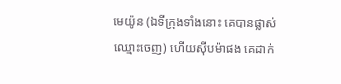មេយ៉ូន (ឯទីក្រុងទាំងនោះ គេបានផ្លាស់ឈ្មោះចេញ) ហើយស៊ីបម៉ាផង គេដាក់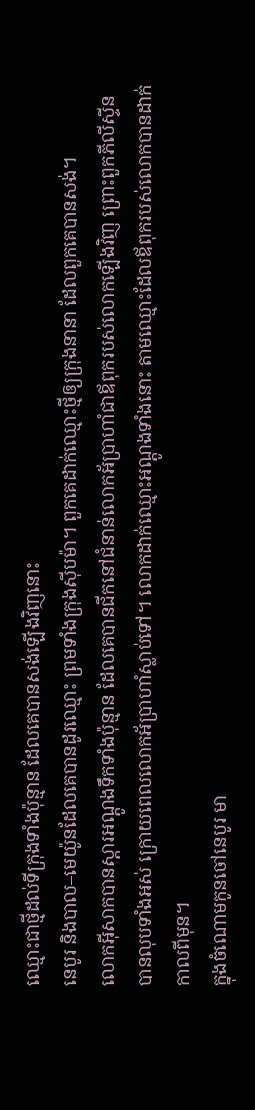ឈ្មោះជាថ្មីដល់ទីក្រុងទាំងប៉ុន្មាន ដែលគេបានសង់ឡើងវិញនោះ
នេបូរ និងបាល–មេយ៉ូនដែលគេបានដូរឈ្មោះ ព្រមទាំងក្រុងស៊ីបម៉ា។ ពួកគេដាក់ឈ្មោះថ្មីឲ្យក្រុងនានា ដែលពួកគេបានសង់។
លោកអ៊ីសាកបានស្តារអណ្តូងទឹកទាំងប៉ុន្មាន ដែលគេបានជីកនៅជំនាន់លោកអ័ប្រាហាំជាឪពុករបស់លោកឡើងវិញ ព្រោះពួកភីលីស្ទីនបានលុបទាំងអស់ ក្រោយពេលលោកអ័ប្រាហាំស្លាប់ទៅ។ លោកដាក់ឈ្មោះអណ្តូងទាំងនោះ តាមឈ្មោះដែលឪពុករបស់លោកបានដាក់កាលពីមុន។
ក្នុងចំណោមកូនចៅនេបូរ មា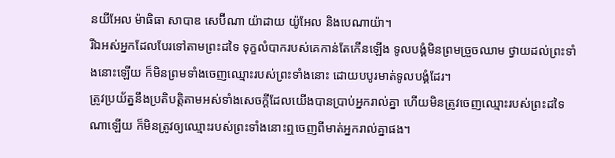នយីអែល ម៉ាធិធា សាបាឌ សេប៊ីណា យ៉ាដាយ យ៉ូអែល និងបេណាយ៉ា។
រីឯអស់អ្នកដែលបែរទៅតាមព្រះដទៃ ទុក្ខលំបាករបស់គេកាន់តែកើនឡើង ទូលបង្គំមិនព្រមច្រួចឈាម ថ្វាយដល់ព្រះទាំងនោះឡើយ ក៏មិនព្រមទាំងចេញឈ្មោះរបស់ព្រះទាំងនោះ ដោយបបូរមាត់ទូលបង្គំដែរ។
ត្រូវប្រយ័ត្ននឹងប្រតិបត្តិតាមអស់ទាំងសេចក្ដីដែលយើងបានប្រាប់អ្នករាល់គ្នា ហើយមិនត្រូវចេញឈ្មោះរបស់ព្រះដទៃណាឡើយ ក៏មិនត្រូវឲ្យឈ្មោះរបស់ព្រះទាំងនោះឮចេញពីមាត់អ្នករាល់គ្នាផង។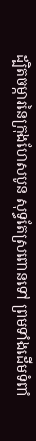ដ្បិតចម្ការនៃក្រុងហែសបូន សុទ្ធតែស្រពោនទៅ ព្រមទាំងដើមទំពាំ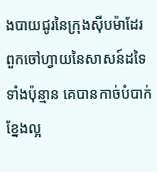ងបាយជូរនៃក្រុងស៊ីបម៉ាដែរ ពួកចៅហ្វាយនៃសាសន៍ដទៃទាំងប៉ុន្មាន គេបានកាច់បំបាក់ខ្នែងល្អ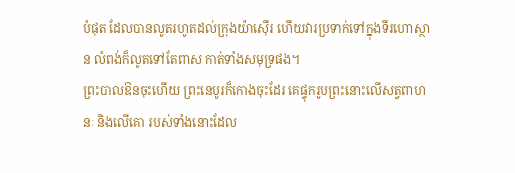បំផុត ដែលបានលូតរហូតដល់ក្រុងយ៉ាស៊ើរ ហើយវារប្រទាក់ទៅក្នុងទីរហោស្ថាន លំពង់ក៏លូតទៅតែពាស កាត់ទាំងសមុទ្រផង។
ព្រះបាលឱនចុះហើយ ព្រះនេបូរក៏កោងចុះដែរ គេផ្ទុករូបព្រះនោះលើសត្វពាហនៈ និងលើគោ របស់ទាំងនោះដែល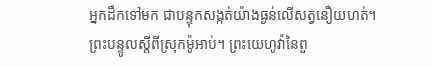អ្នកដឹកទៅមក ជាបន្ទុកសង្កត់យ៉ាងធ្ងន់លើសត្វនឿយហត់។
ព្រះបន្ទូលស្ដីពីស្រុកម៉ូអាប់។ ព្រះយេហូវ៉ានៃពួ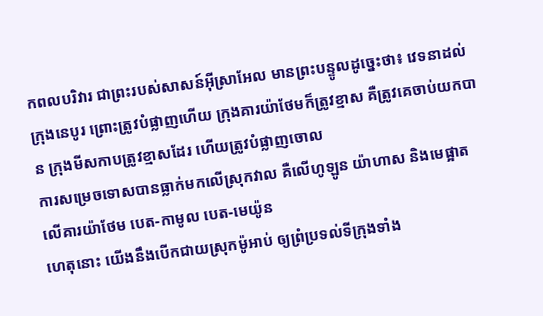កពលបរិវារ ជាព្រះរបស់សាសន៍អ៊ីស្រាអែល មានព្រះបន្ទូលដូច្នេះថា៖ វេទនាដល់ក្រុងនេបូរ ព្រោះត្រូវបំផ្លាញហើយ ក្រុងគារយ៉ាថែមក៏ត្រូវខ្មាស គឺត្រូវគេចាប់យកបាន ក្រុងមីសកាបត្រូវខ្មាសដែរ ហើយត្រូវបំផ្លាញចោល
ការសម្រេចទោសបានធ្លាក់មកលើស្រុកវាល គឺលើហូឡូន យ៉ាហាស និងមេផ្អាត
លើគារយ៉ាថែម បេត-កាមូល បេត-មេយ៉ូន
ហេតុនោះ យើងនឹងបើកជាយស្រុកម៉ូអាប់ ឲ្យព្រំប្រទល់ទីក្រុងទាំង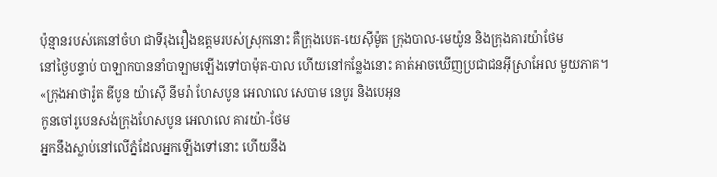ប៉ុន្មានរបស់គេនៅចំហ ជាទីរុងរឿងឧត្តមរបស់ស្រុកនោះ គឺក្រុងបេត-យេស៊ីម៉ូត ក្រុងបាល-មេយ៉ូន និងក្រុងគារយ៉ាថែម
នៅថ្ងៃបន្ទាប់ បាឡាកបាននាំបាឡាមឡើងទៅបាម៉ុត-បាល ហើយនៅកន្លែងនោះ គាត់អាចឃើញប្រជាជនអ៊ីស្រាអែល មួយភាគ។
«ក្រុងអាថារ៉ូត ឌីបូន យ៉ាស៊ើ នីមរ៉ា ហែសបូន អេលាលេ សេបាម នេបូរ និងបេអុន
កូនចៅរូបេនសង់ក្រុងហែសបូន អេលាលេ គារយ៉ា-ថែម
អ្នកនឹងស្លាប់នៅលើភ្នំដែលអ្នកឡើងទៅនោះ ហើយនឹង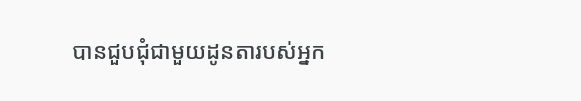បានជួបជុំជាមួយដូនតារបស់អ្នក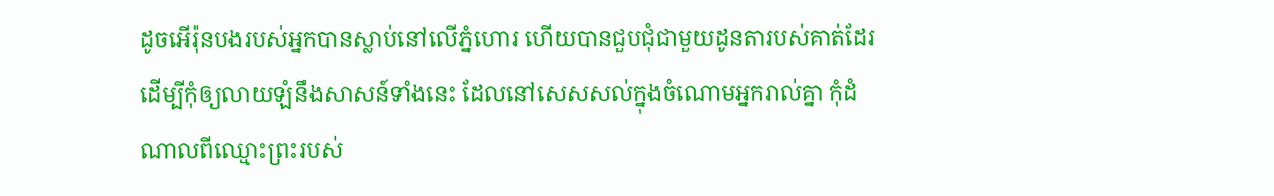ដូចអើរ៉ុនបងរបស់អ្នកបានស្លាប់នៅលើភ្នំហោរ ហើយបានជួបជុំជាមួយដូនតារបស់គាត់ដែរ
ដើម្បីកុំឲ្យលាយឡំនឹងសាសន៍ទាំងនេះ ដែលនៅសេសសល់ក្នុងចំណោមអ្នករាល់គ្នា កុំដំណាលពីឈ្មោះព្រះរបស់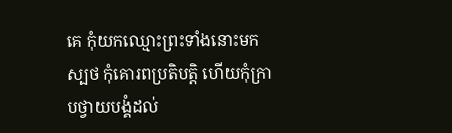គេ កុំយកឈ្មោះព្រះទាំងនោះមកស្បថ កុំគោរពប្រតិបត្តិ ហើយកុំក្រាបថ្វាយបង្គំដល់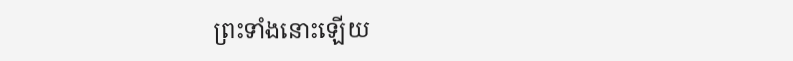ព្រះទាំងនោះឡើយ